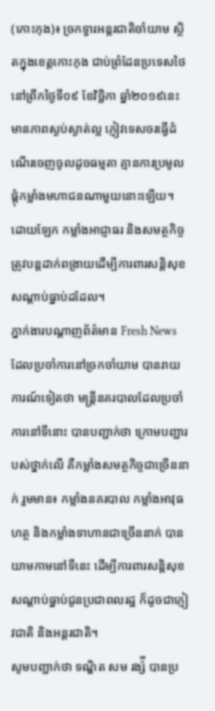(កោះកុង)៖ ច្រកទ្វារអន្ដរជាតិចាំយាម ស្ថិតក្នុងខេត្តកោះកុង ជាប់ព្រំដែនប្រទេសថៃ នៅព្រឹកថ្ងៃទី០៩ ខែវិច្ឆិកា ឆ្នាំ២០១៩នេះ មានភាពស្ងប់ស្ងាត់ល្អ ភ្ញៀវទេសចរធ្វើដំណើរចេញចូលដូចធម្មតា គ្មានការប្រមូលផ្ដុំកម្លាំងមហាជនណាមួយនោះឡើយ។ ដោយឡែក កម្លាំងអាជ្ញាធរ និងសមត្ថកិច្ចត្រូវបន្ដដាក់ពង្រាយដើម្បីការពារសន្ដិសុខ សណ្ដាប់ធ្នាប់ដដែល។
ភ្នាក់ងារបណ្ដាញព័ត៌មាន Fresh News ដែលប្រចាំការនៅច្រកចាំយាម បានរាយការណ៍ទៀតថា មន្ដ្រីនគរបាលដែលប្រចាំការនៅទីនោះ បានបញ្ជាក់ថា ក្រោមបញ្ជារបស់ថ្នាក់លើ គឺកម្លាំងសមត្ថកិច្ចជាច្រើននាក់ រួមមាន៖ កម្លាំងនគរបាល កម្លាំងអាវុធហត្ថ និងកម្លាំងទាហានជាច្រើននាក់ បានយាមកាមនៅទីនេះ ដើម្បីការពារសន្តិសុខសណ្តាប់ធ្នាប់ជូនប្រជាពលរដ្ឋ ក៏ដូចជាភ្ញៀវជាតិ និងអន្តរជាតិ។
សូមបញ្ជាក់ថា ទណ្ឌិត សម រង្ស៉ី បានប្រ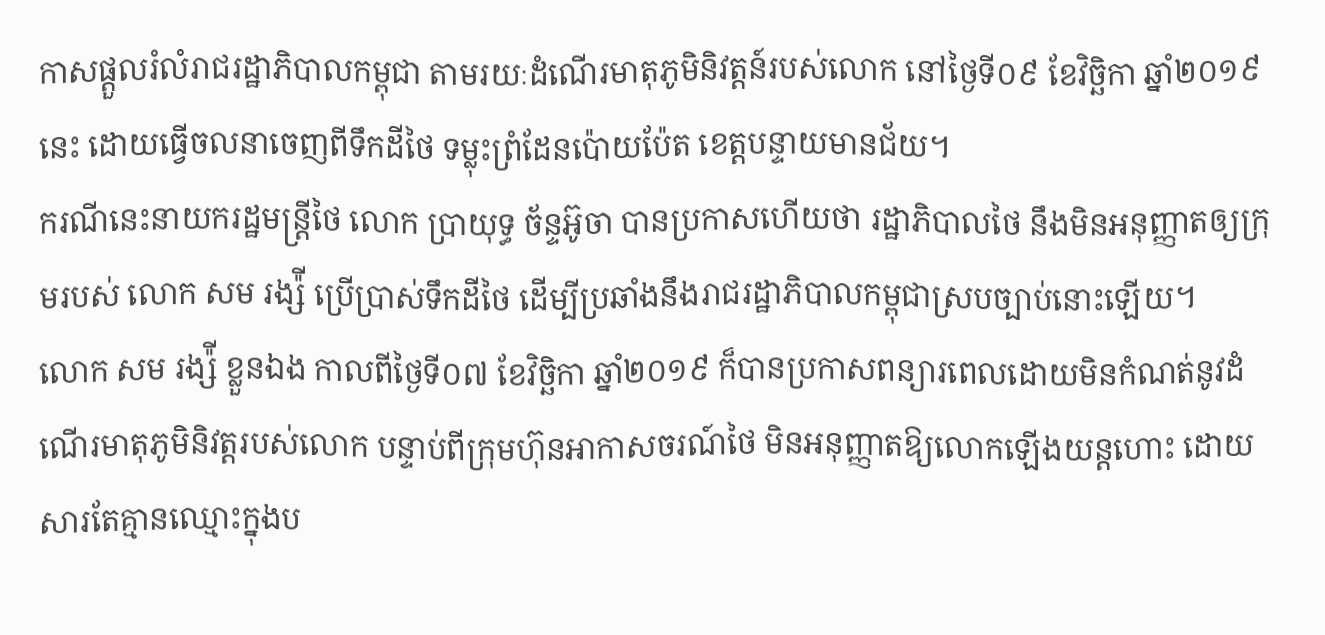កាសផ្តួលរំលំរាជរដ្ឋាភិបាលកម្ពុជា តាមរយៈដំណើរមាតុភូមិនិវត្តន៍របស់លោក នៅថ្ងៃទី០៩ ខែវិច្ឆិកា ឆ្នាំ២០១៩នេះ ដោយធ្វើចលនាចេញពីទឹកដីថៃ ទម្លុះព្រំដែនប៉ោយប៉ែត ខេត្តបន្ទាយមានជ័យ។
ករណីនេះនាយករដ្ឋមន្រ្តីថៃ លោក ប្រាយុទ្ធ ច័ន្ទអ៊ូចា បានប្រកាសហើយថា រដ្ឋាភិបាលថៃ នឹងមិនអនុញ្ញាតឲ្យក្រុមរបស់ លោក សម រង្ស៉ី ប្រើប្រាស់ទឹកដីថៃ ដើម្បីប្រឆាំងនឹងរាជរដ្ឋាភិបាលកម្ពុជាស្របច្បាប់នោះឡើយ។
លោក សម រង្ស៉ី ខ្លួនឯង កាលពីថ្ងៃទី០៧ ខែវិច្ឆិកា ឆ្នាំ២០១៩ ក៏បានប្រកាសពន្យារពេលដោយមិនកំណត់នូវដំណើរមាតុភូមិនិវត្តរបស់លោក បន្ទាប់ពីក្រុមហ៊ុនអាកាសចរណ៍ថៃ មិនអនុញ្ញាតឱ្យលោកឡើងយន្តហោះ ដោយសារតែគ្មានឈ្មោះក្នុងប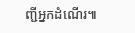ញ្ជីអ្នកដំណើរ៕